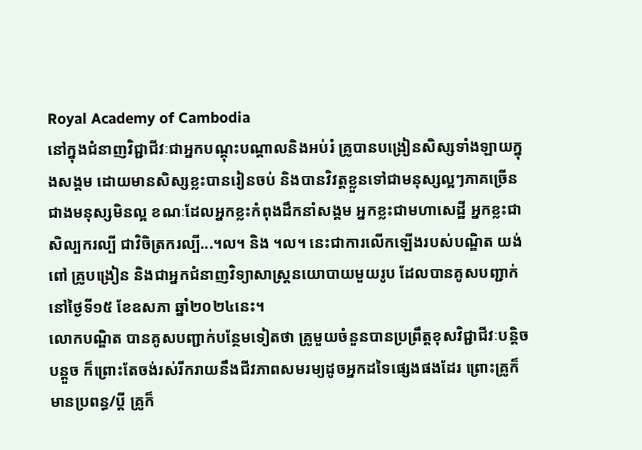Royal Academy of Cambodia
នៅក្នុងជំនាញវិជ្ជាជីវៈជាអ្នកបណ្ដុះបណ្ដាលនិងអប់រំ គ្រូបានបង្រៀនសិស្សទាំងឡាយក្នុងសង្គម ដោយមានសិស្សខ្លះបានរៀនចប់ និងបានវិវត្តខ្លួនទៅជាមនុស្សល្អៗភាគច្រើនជាងមនុស្សមិនល្អ ខណៈដែលអ្នកខ្លះកំពុងដឹកនាំសង្គម អ្នកខ្លះជាមហាសេដ្ឋី អ្នកខ្លះជាសិល្បករល្បី ជាវិចិត្រករល្បី...។ល។ និង ។ល។ នេះជាការលើកឡើងរបស់បណ្ឌិត យង់ ពៅ គ្រូបង្រៀន និងជាអ្នកជំនាញវិទ្យាសាស្ត្រនយោបាយមួយរូប ដែលបានគូសបញ្ជាក់នៅថ្ងៃទី១៥ ខែឧសភា ឆ្នាំ២០២៤នេះ។
លោកបណ្ឌិត បានគូសបញ្ជាក់បន្ថែមទៀតថា គ្រូមួយចំនួនបានប្រព្រឹត្តខុសវិជ្ជាជីវៈបន្តិចបន្តួច ក៏ព្រោះតែចង់រស់រីករាយនឹងជីវភាពសមរម្យដូចអ្នកដទៃផ្សេងផងដែរ ព្រោះគ្រូក៏មានប្រពន្ធ/ប្តី គ្រូក៏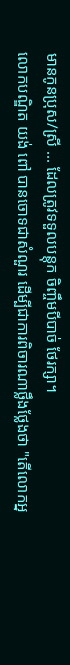មានកូនប្រុស/ស្រី ... ដែលត្រូវទទួលបន្តុក ចិញ្ចឹមបីបាច់ ថែរក្សា។
លោកបណ្ឌិត យង់ ពៅ បានចោទជាសំណួរ ដើម្បីជាការពិចារណាថ្លឹងថ្លែងថា "តើលោកអ្ន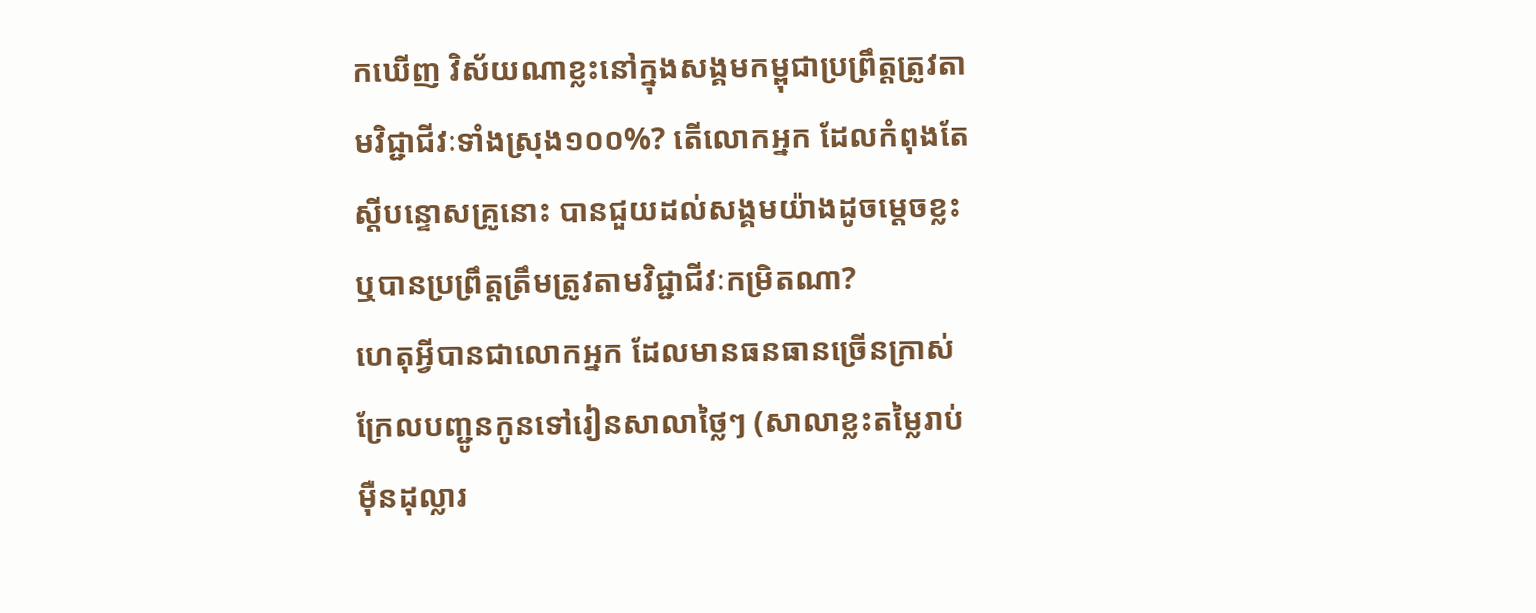កឃើញ វិស័យណាខ្លះនៅក្នុងសង្គមកម្ពុជាប្រព្រឹត្តត្រូវតាមវិជ្ជាជីវៈទាំងស្រុង១០០%? តើលោកអ្នក ដែលកំពុងតែស្តីបន្ទោសគ្រូនោះ បានជួយដល់សង្គមយ៉ាងដូចម្តេចខ្លះ ឬបានប្រព្រឹត្តត្រឹមត្រូវតាមវិជ្ជាជីវៈកម្រិតណា?
ហេតុអ្វីបានជាលោកអ្នក ដែលមានធនធានច្រើនក្រាស់ក្រែលបញ្ជូនកូនទៅរៀនសាលាថ្លៃៗ (សាលាខ្លះតម្លៃរាប់ម៉ឺនដុល្លារ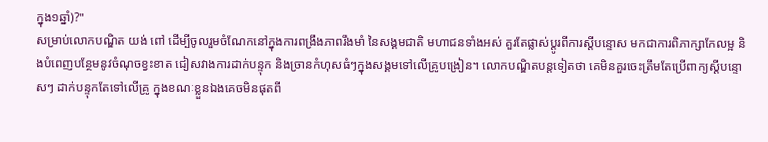ក្នុង១ឆ្នាំ)?"
សម្រាប់លោកបណ្ឌិត យង់ ពៅ ដើម្បីចូលរួមចំណែកនៅក្នុងការពង្រឹងភាពរឹងមាំ នៃសង្គមជាតិ មហាជនទាំងអស់ គួរតែផ្លាស់ប្ដូរពីការស្តីបន្ទោស មកជាការពិភាក្សាកែលម្អ និងបំពេញបន្ថែមនូវចំណុចខ្វះខាត ជៀសវាងការដាក់បន្ទុក និងច្រានកំហុសធំៗក្នុងសង្គមទៅលើគ្រូបង្រៀន។ លោកបណ្ឌិតបន្តទៀតថា គេមិនគួរចេះត្រឹមតែប្រើពាក្យស្ដីបន្ទោសៗ ដាក់បន្ទុកតែទៅលើគ្រូ ក្នុងខណៈខ្លួនឯងគេចមិនផុតពី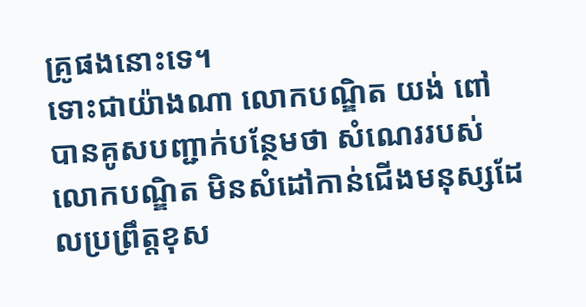គ្រូផងនោះទេ។
ទោះជាយ៉ាងណា លោកបណ្ឌិត យង់ ពៅ បានគូសបញ្ជាក់បន្ថែមថា សំណេររបស់លោកបណ្ឌិត មិនសំដៅកាន់ជើងមនុស្សដែលប្រព្រឹត្តខុស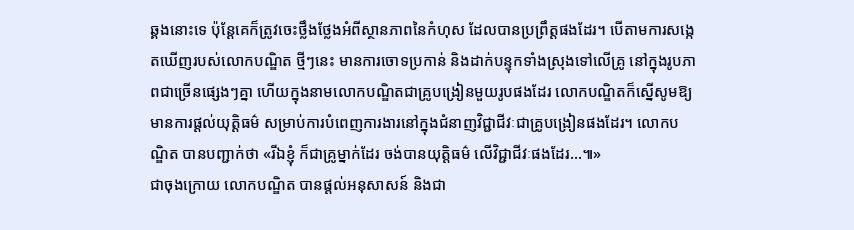ឆ្គងនោះទេ ប៉ុន្តែគេក៏ត្រូវចេះថ្លឹងថ្លែងអំពីស្ថានភាពនៃកំហុស ដែលបានប្រព្រឹត្តផងដែរ។ បើតាមការសង្កេតឃើញរបស់លោកបណ្ឌិត ថ្មីៗនេះ មានការចោទប្រកាន់ និងដាក់បន្ទុកទាំងស្រុងទៅលើគ្រូ នៅក្នុងរូបភាពជាច្រើនផ្សេងៗគ្នា ហើយក្នុងនាមលោកបណ្ឌិតជាគ្រូបង្រៀនមួយរូបផងដែរ លោកបណ្ឌិតក៏ស្នើសូមឱ្យមានការផ្ដល់យុត្តិធម៌ សម្រាប់ការបំពេញការងារនៅក្នុងជំនាញវិជ្ជាជីវៈជាគ្រូបង្រៀនផងដែរ។ លោកបណ្ឌិត បានបញ្ជាក់ថា «រីឯខ្ញុំ ក៏ជាគ្រូម្នាក់ដែរ ចង់បានយុត្តិធម៌ លើវិជ្ជាជីវៈផងដែរ...៕»
ជាចុងក្រោយ លោកបណ្ឌិត បានផ្ដល់អនុសាសន៍ និងជា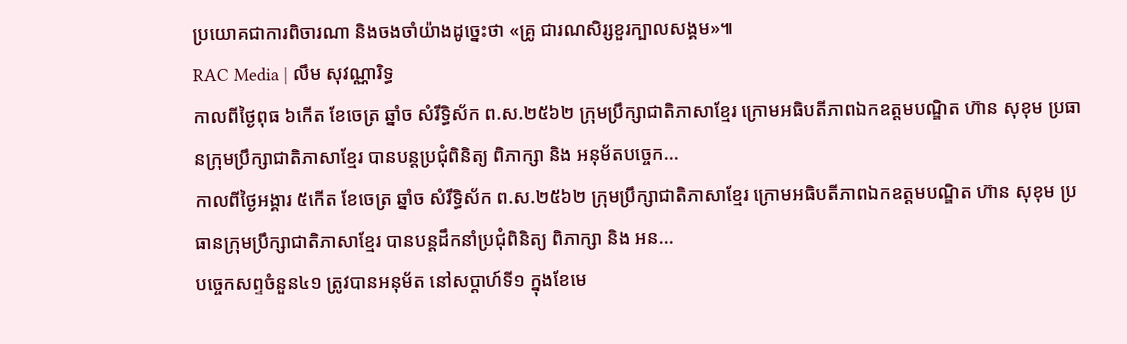ប្រយោគជាការពិចារណា និងចងចាំយ៉ាងដូច្នេះថា «គ្រូ ជារណសិរ្សខួរក្បាលសង្គម»៕
RAC Media | លឹម សុវណ្ណារិទ្ធ
កាលពីថ្ងៃពុធ ៦កេីត ខែចេត្រ ឆ្នាំច សំរឹទ្ធិស័ក ព.ស.២៥៦២ ក្រុមប្រឹក្សាជាតិភាសាខ្មែរ ក្រោមអធិបតីភាពឯកឧត្តមបណ្ឌិត ហ៊ាន សុខុម ប្រធានក្រុមប្រឹក្សាជាតិភាសាខ្មែរ បានបន្តប្រជុំពិនិត្យ ពិភាក្សា និង អនុម័តបច្ចេក...
កាលពីថ្ងៃអង្គារ ៥កេីត ខែចេត្រ ឆ្នាំច សំរឹទ្ធិស័ក ព.ស.២៥៦២ ក្រុមប្រឹក្សាជាតិភាសាខ្មែរ ក្រោមអធិបតីភាពឯកឧត្តមបណ្ឌិត ហ៊ាន សុខុម ប្រធានក្រុមប្រឹក្សាជាតិភាសាខ្មែរ បានបន្តដឹកនាំប្រជុំពិនិត្យ ពិភាក្សា និង អន...
បច្ចេកសព្ទចំនួន៤១ ត្រូវបានអនុម័ត នៅសប្តាហ៍ទី១ ក្នុងខែមេ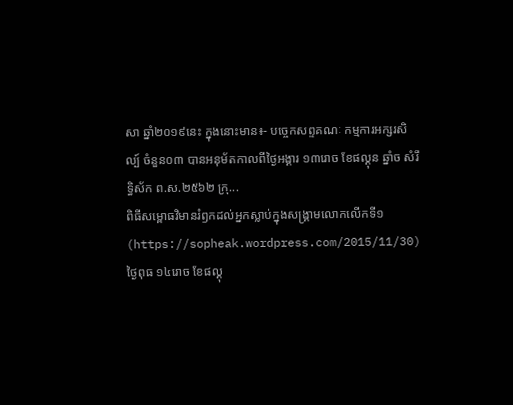សា ឆ្នាំ២០១៩នេះ ក្នុងនោះមាន៖- បច្ចេកសព្ទគណៈ កម្មការអក្សរសិល្ប៍ ចំនួន០៣ បានអនុម័តកាលពីថ្ងៃអង្គារ ១៣រោច ខែផល្គុន ឆ្នាំច សំរឹទ្ធិស័ក ព.ស.២៥៦២ ក្រុ...
ពិធីសម្ពោធវិមានរំឭកដល់អ្នកស្លាប់ក្នុងសង្គ្រាមលោកលើកទី១ (https://sopheak.wordpress.com/2015/11/30)
ថ្ងៃពុធ ១៤រោច ខែផល្គុ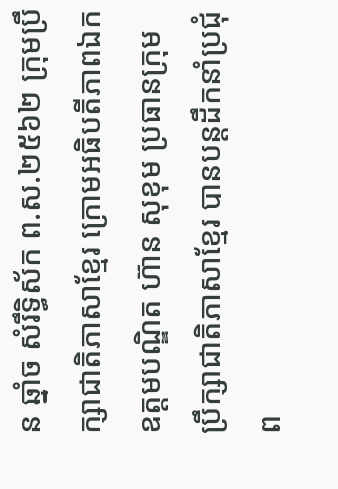ន ឆ្នាំច សំរឹទ្ធិស័ក ព.ស.២៥៦២ ក្រុមប្រឹក្សាជាតិភាសាខ្មែរ ក្រោមអធិបតីភាពឯកឧត្តមបណ្ឌិត ហ៊ាន សុខុម ប្រធានក្រុមប្រឹក្សាជាតិភាសាខ្មែរ បានបន្តដឹកនាំប្រជុំព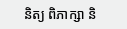និត្យ ពិភាក្សា និ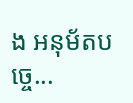ង អនុម័តបច្ចេ...